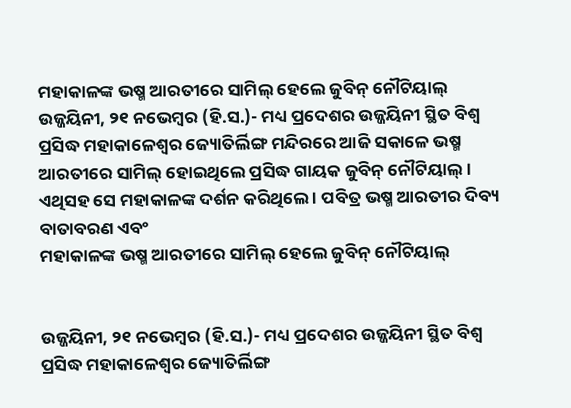ମହାକାଳଙ୍କ ଭଷ୍ମ ଆରତୀରେ ସାମିଲ୍ ହେଲେ ଜୁବିନ୍ ନୌଟିୟାଲ୍‌
ଉଜ୍ଜୟିନୀ, ୨୧ ନଭେମ୍ବର (ହି.ସ.)- ମଧ୍ୟ ପ୍ରଦେଶର ଉଜ୍ଜୟିନୀ ସ୍ଥିତ ବିଶ୍ୱ ପ୍ରସିଦ୍ଧ ମହାକାଳେଶ୍ୱର ଜ୍ୟୋତିର୍ଲିଙ୍ଗ ମନ୍ଦିରରେ ଆଜି ସକାଳେ ଭଷ୍ମ ଆରତୀରେ ସାମିଲ୍ ହୋଇଥିଲେ ପ୍ରସିଦ୍ଧ ଗାୟକ ଜୁବିନ୍ ନୌଟିୟାଲ୍ । ଏଥିସହ ସେ ମହାକାଳଙ୍କ ଦର୍ଶନ କରିଥିଲେ । ପବିତ୍ର ଭଷ୍ମ ଆରତୀର ଦିବ୍ୟ ବାତାବରଣ ଏବଂ
ମହାକାଳଙ୍କ ଭଷ୍ମ ଆରତୀରେ ସାମିଲ୍ ହେଲେ ଜୁବିନ୍ ନୌଟିୟାଲ୍‌


ଉଜ୍ଜୟିନୀ, ୨୧ ନଭେମ୍ବର (ହି.ସ.)- ମଧ୍ୟ ପ୍ରଦେଶର ଉଜ୍ଜୟିନୀ ସ୍ଥିତ ବିଶ୍ୱ ପ୍ରସିଦ୍ଧ ମହାକାଳେଶ୍ୱର ଜ୍ୟୋତିର୍ଲିଙ୍ଗ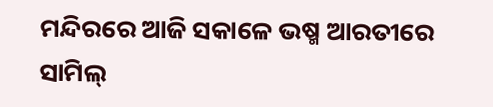ମନ୍ଦିରରେ ଆଜି ସକାଳେ ଭଷ୍ମ ଆରତୀରେ ସାମିଲ୍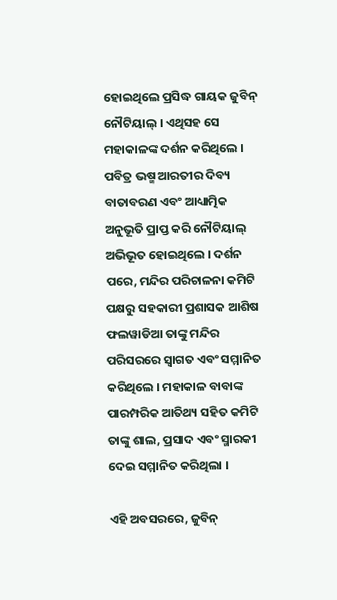ହୋଇଥିଲେ ପ୍ରସିଦ୍ଧ ଗାୟକ ଜୁବିନ୍ ନୌଟିୟାଲ୍ । ଏଥିସହ ସେ ମହାକାଳଙ୍କ ଦର୍ଶନ କରିଥିଲେ । ପବିତ୍ର ଭଷ୍ମ ଆରତୀର ଦିବ୍ୟ ବାତାବରଣ ଏବଂ ଆଧ୍ୟାତ୍ମିକ ଅନୁଭୂତି ପ୍ରାପ୍ତ କରି ନୌଟିୟାଲ୍ ଅଭିଭୂତ ହୋଇଥିଲେ । ଦର୍ଶନ ପରେ, ମନ୍ଦିର ପରିଚାଳନା କମିଟି ପକ୍ଷରୁ ସହକାରୀ ପ୍ରଶାସକ ଆଶିଷ ଫଲୱାଡିଆ ତାଙ୍କୁ ମନ୍ଦିର ପରିସରରେ ସ୍ୱାଗତ ଏବଂ ସମ୍ମାନିତ କରିଥିଲେ । ମହାକାଳ ବାବାଙ୍କ ପାରମ୍ପରିକ ଆତିଥ୍ୟ ସହିତ କମିଟି ତାଙ୍କୁ ଶାଲ, ପ୍ରସାଦ ଏବଂ ସ୍ମାରକୀ ଦେଇ ସମ୍ମାନିତ କରିଥିଲା ।

ଏହି ଅବସରରେ, ଜୁବିନ୍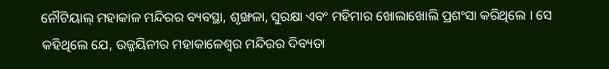ନୌଟିୟାଲ୍ ମହାକାଳ ମନ୍ଦିରର ବ୍ୟବସ୍ଥା, ଶୃଙ୍ଖଳା, ସୁରକ୍ଷା ଏବଂ ମହିମାର ଖୋଲାଖୋଲି ପ୍ରଶଂସା କରିଥିଲେ । ସେ କହିଥିଲେ ଯେ, ଉଜ୍ଜୟିନୀର ମହାକାଳେଶ୍ୱର ମନ୍ଦିରର ଦିବ୍ୟତା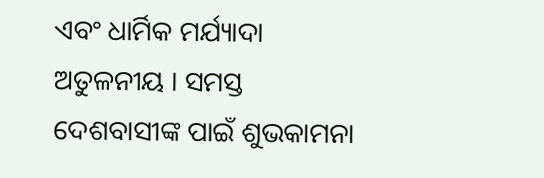ଏବଂ ଧାର୍ମିକ ମର୍ଯ୍ୟାଦା ଅତୁଳନୀୟ । ସମସ୍ତ ଦେଶବାସୀଙ୍କ ପାଇଁ ଶୁଭକାମନା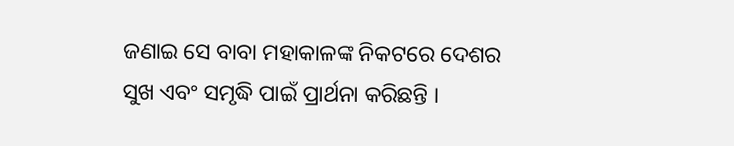ଜଣାଇ ସେ ବାବା ମହାକାଳଙ୍କ ନିକଟରେ ଦେଶର ସୁଖ ଏବଂ ସମୃଦ୍ଧି ପାଇଁ ପ୍ରାର୍ଥନା କରିଛନ୍ତି ।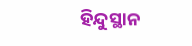ହିନ୍ଦୁସ୍ଥାନ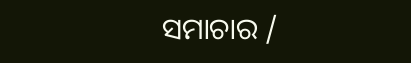ସମାଚାର /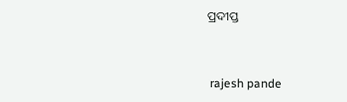ପ୍ରଦୀପ୍ତ


 rajesh pande